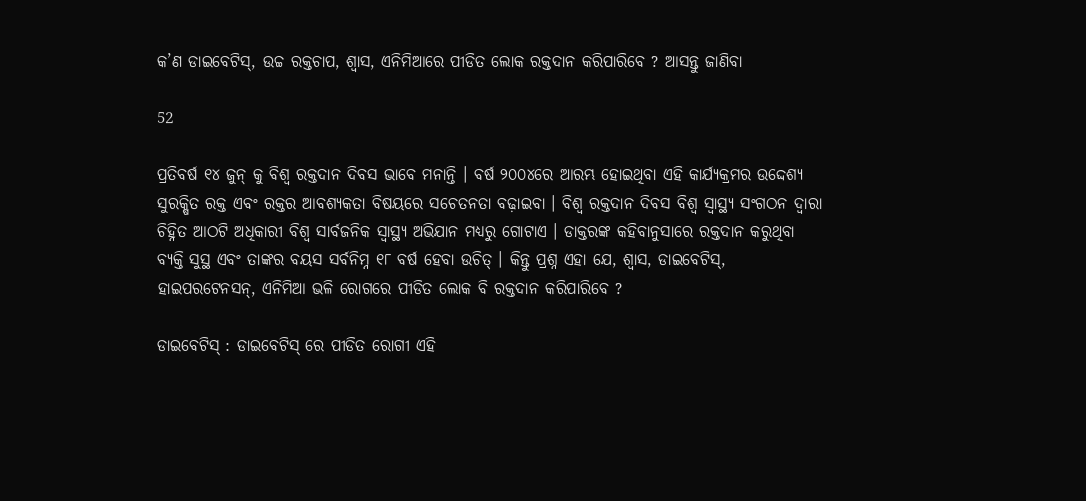କ’ଣ ଡାଇବେଟିସ୍, ଉଚ୍ଚ ରକ୍ତଚାପ, ଶ୍ୱାସ, ଏନିମିଆରେ ପୀଡିତ ଲୋକ ରକ୍ତଦାନ କରିପାରିବେ ? ଆସନ୍ତୁ ଜାଣିବା

52

ପ୍ରତିବର୍ଷ ୧୪ ଜୁନ୍ କୁ ବିଶ୍ୱ ରକ୍ତଦାନ ଦିବସ ଭାବେ ମନାନ୍ତି । ବର୍ଷ ୨୦୦୪ରେ ଆରମ୍ଭ ହୋଇଥିବା ଏହି କାର୍ଯ୍ୟକ୍ରମର ଉଦ୍ଦେଶ୍ୟ ସୁରକ୍ଷିତ ରକ୍ତ ଏବଂ ରକ୍ତର ଆବଶ୍ୟକତା ବିଷୟରେ ସଚେତନତା ବଢ଼ାଇବା । ବିଶ୍ୱ ରକ୍ତଦାନ ଦିବସ ବିଶ୍ୱ ସ୍ୱାସ୍ଥ୍ୟ ସଂଗଠନ ଦ୍ୱାରା ଚିହ୍ନିତ ଆଠଟି ଅଧିକାରୀ ବିଶ୍ୱ ସାର୍ବଜନିକ ସ୍ୱାସ୍ଥ୍ୟ ଅଭିଯାନ ମଧ୍ୟରୁ ଗୋଟାଏ । ଡାକ୍ତରଙ୍କ କହିବାନୁସାରେ ରକ୍ତଦାନ କରୁଥିବା ବ୍ୟକ୍ତି ସୁସ୍ଥ ଏବଂ ତାଙ୍କର ବୟସ ସର୍ବନିମ୍ନ ୧୮ ବର୍ଷ ହେବା ଉଚିତ୍ । କିନ୍ତୁ ପ୍ରଶ୍ନ ଏହା ଯେ, ଶ୍ୱାସ, ଡାଇବେଟିସ୍, ହାଇପରଟେନସନ୍, ଏନିମିଆ ଭଳି ରୋଗରେ ପୀଡିତ ଲୋକ ବି ରକ୍ତଦାନ କରିପାରିବେ ?

ଡାଇବେଟିସ୍ : ଡାଇବେଟିସ୍ ରେ ପୀଡିତ ରୋଗୀ ଏହି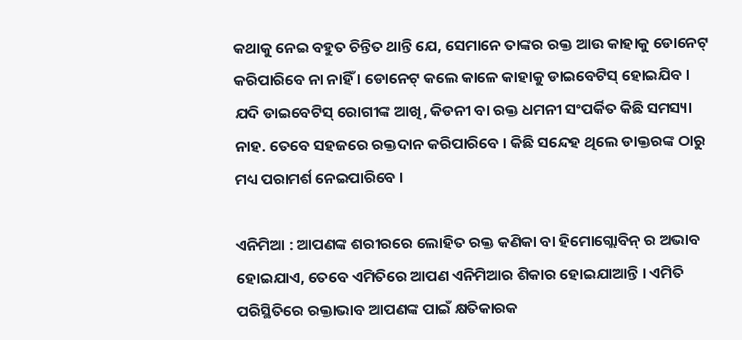କଥାକୁ ନେଇ ବହୁତ ଚିନ୍ତିତ ଥାନ୍ତି ଯେ, ସେମାନେ ତାଙ୍କର ରକ୍ତ ଆଉ କାହାକୁ ଡୋନେଟ୍ କରିପାରିବେ ନା ନାହିଁ । ଡୋନେଟ୍ କଲେ କାଳେ କାହାକୁ ଡାଇବେଟିସ୍ ହୋଇଯିବ । ଯଦି ଡାଇବେଟିସ୍ ରୋଗୀଙ୍କ ଆଖି, କିଡନୀ ବା ରକ୍ତ ଧମନୀ ସଂପର୍କିତ କିଛି ସମସ୍ୟା ନାହ. ତେବେ ସହଜରେ ରକ୍ତଦାନ କରିପାରିବେ । କିଛି ସନ୍ଦେହ ଥିଲେ ଡାକ୍ତରଙ୍କ ଠାରୁ ମଧ୍ୟ ପରାମର୍ଶ ନେଇପାରିବେ ।

ଏନିମିଆ : ଆପଣଙ୍କ ଶରୀରରେ ଲୋହିତ ରକ୍ତ କଣିକା ବା ହିମୋଗ୍ଲୋବିନ୍ ର ଅଭାବ ହୋଇଯାଏ, ତେବେ ଏମିତିରେ ଆପଣ ଏନିମିଆର ଶିକାର ହୋଇଯାଆନ୍ତି । ଏମିତି ପରିସ୍ଥିତିରେ ରକ୍ତାଭାବ ଆପଣଙ୍କ ପାଇଁ କ୍ଷତିକାରକ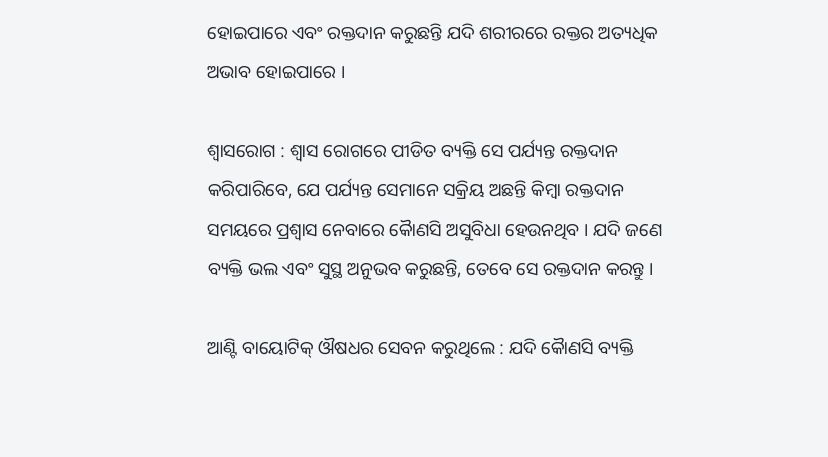ହୋଇପାରେ ଏବଂ ରକ୍ତଦାନ କରୁଛନ୍ତି ଯଦି ଶରୀରରେ ରକ୍ତର ଅତ୍ୟଧିକ ଅଭାବ ହୋଇପାରେ ।

ଶ୍ୱାସରୋଗ : ଶ୍ୱାସ ରୋଗରେ ପୀଡିତ ବ୍ୟକ୍ତି ସେ ପର୍ଯ୍ୟନ୍ତ ରକ୍ତଦାନ କରିପାରିବେ, ଯେ ପର୍ଯ୍ୟନ୍ତ ସେମାନେ ସକ୍ରିୟ ଅଛନ୍ତି କିମ୍ବା ରକ୍ତଦାନ ସମୟରେ ପ୍ରଶ୍ୱାସ ନେବାରେ କୈାଣସି ଅସୁବିଧା ହେଉନଥିବ । ଯଦି ଜଣେ ବ୍ୟକ୍ତି ଭଲ ଏବଂ ସୁସ୍ଥ ଅନୁଭବ କରୁଛନ୍ତି, ତେବେ ସେ ରକ୍ତଦାନ କରନ୍ତୁ ।

ଆଣ୍ଟି ବାୟୋଟିକ୍ ଔଷଧର ସେବନ କରୁଥିଲେ : ଯଦି କୈାଣସି ବ୍ୟକ୍ତି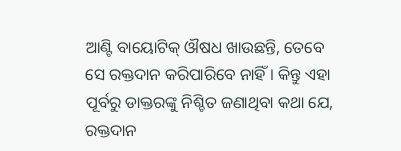ଆଣ୍ଟି ବାୟୋଟିକ୍ ଔଷଧ ଖାଉଛନ୍ତି, ତେବେ ସେ ରକ୍ତଦାନ କରିପାରିବେ ନାହିଁ । କିନ୍ତୁ ଏହା ପୂର୍ବରୁ ଡାକ୍ତରଙ୍କୁ ନିଶ୍ଚିତ ଜଣାଥିବା କଥା ଯେ, ରକ୍ତଦାନ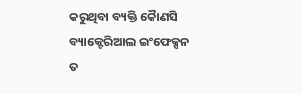କରୁଥିବା ବ୍ୟକ୍ତି କୈାଣସି ବ୍ୟାକ୍ଟେରିଆଲ ଇଂଫେକ୍ସନ ତ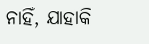ନାହିଁ, ଯାହାକି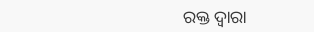ରକ୍ତ ଦ୍ୱାରା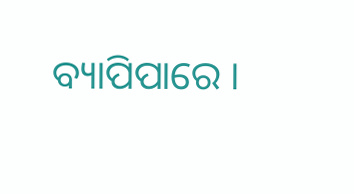ବ୍ୟାପିପାରେ ।